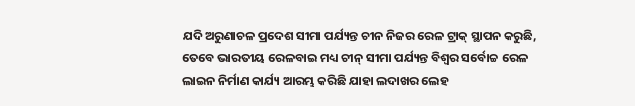ଯଦି ଅରୁଣାଚଳ ପ୍ରଦେଶ ସୀମା ପର୍ଯ୍ୟନ୍ତ ଚୀନ ନିଜର ରେଳ ଟ୍ରାକ୍ ସ୍ଥାପନ କରୁଛି, ତେବେ ଭାରତୀୟ ରେଳବାଇ ମଧ୍ୟ ଚୀନ୍ ସୀମା ପର୍ଯ୍ୟନ୍ତ ବିଶ୍ୱର ସର୍ବୋଚ୍ଚ ରେଳ ଲାଇନ ନିର୍ମାଣ କାର୍ଯ୍ୟ ଆରମ୍ଭ କରିଛି ଯାହା ଲଦାଖର ଲେହ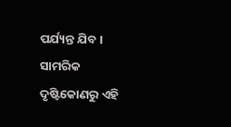ପର୍ଯ୍ୟନ୍ତ ଯିବ । ସାମରିକ ଦୃଷ୍ଟିକୋଣରୁ ଏହି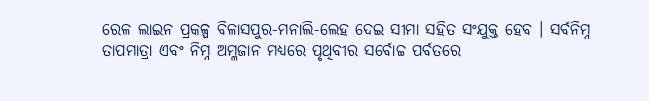ରେଳ ଲାଇନ ପ୍ରକଳ୍ପ ବିଳାସପୁର-ମନାଲି-ଲେହ ଦେଇ ସୀମା ସହିତ ସଂଯୁକ୍ତ ହେବ । ସର୍ବନିମ୍ନ ତାପମାତ୍ରା ଏବଂ ନିମ୍ନ ଅମ୍ଳଜାନ ମଧ୍ୟରେ ପୃଥିବୀର ସର୍ବୋଚ୍ଚ ପର୍ବତରେ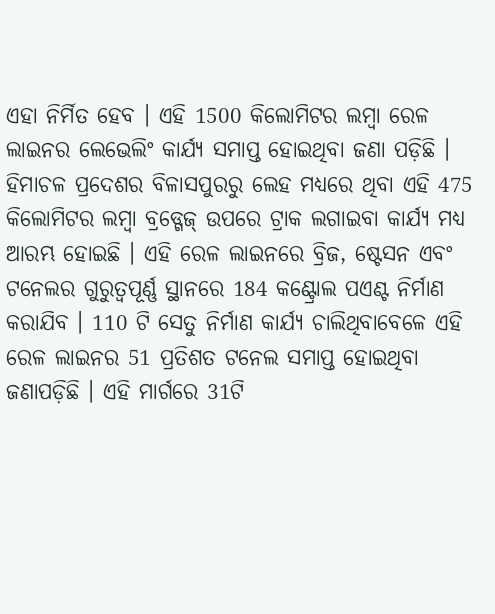ଏହା ନିର୍ମିତ ହେବ । ଏହି 1500 କିଲୋମିଟର ଲମ୍ବା ରେଳ ଲାଇନର ଲେଭେଲିଂ କାର୍ଯ୍ୟ ସମାପ୍ତ ହୋଇଥିବା ଜଣା ପଡ଼ିଛି ।
ହିମାଚଳ ପ୍ରଦେଶର ବିଳାସପୁରରୁ ଲେହ ମଧ୍ୟରେ ଥିବା ଏହି 475 କିଲୋମିଟର ଲମ୍ୱା ବ୍ରଡ୍ଗେଜ୍ ଉପରେ ଟ୍ରାକ ଲଗାଇବା କାର୍ଯ୍ୟ ମଧ୍ୟ ଆରମ୍ଭ ହୋଇଛି । ଏହି ରେଳ ଲାଇନରେ ବ୍ରିଜ, ଷ୍ଟେସନ ଏବଂ ଟନେଲର ଗୁରୁତ୍ୱପୂର୍ଣ୍ଣ ସ୍ଥାନରେ 184 କଣ୍ଟ୍ରୋଲ ପଏଣ୍ଟ ନିର୍ମାଣ କରାଯିବ । 110 ଟି ସେତୁ ନିର୍ମାଣ କାର୍ଯ୍ୟ ଚାଲିଥିବାବେଳେ ଏହି ରେଳ ଲାଇନର 51 ପ୍ରତିଶତ ଟନେଲ ସମାପ୍ତ ହୋଇଥିବା ଜଣାପଡ଼ିଛି । ଏହି ମାର୍ଗରେ 31ଟି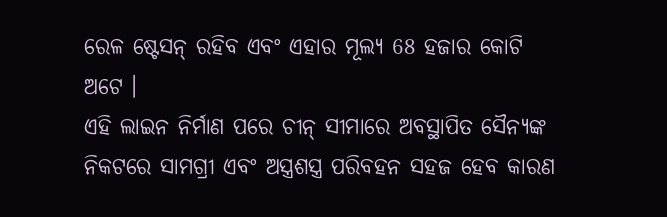ରେଳ ଷ୍ଟେସନ୍ ରହିବ ଏବଂ ଏହାର ମୂଲ୍ୟ 68 ହଜାର କୋଟି ଅଟେ ।
ଏହି ଲାଇନ ନିର୍ମାଣ ପରେ ଚୀନ୍ ସୀମାରେ ଅବସ୍ଥାପିତ ସୈନ୍ୟଙ୍କ ନିକଟରେ ସାମଗ୍ରୀ ଏବଂ ଅସ୍ତ୍ରଶସ୍ତ୍ର ପରିବହନ ସହଜ ହେବ କାରଣ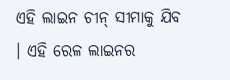ଏହି ଲାଇନ ଚୀନ୍ ସୀମାକୁ ଯିବ । ଏହି ରେଳ ଲାଇନର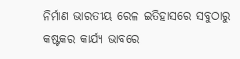ନିର୍ମାଣ ଭାରତୀୟ ରେଳ ଇତିହାସରେ ସବୁଠାରୁ କଷ୍ଟକର କାର୍ଯ୍ୟ ଭାବରେ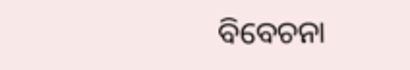ବିବେଚନା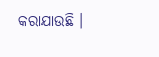କରାଯାଉଛି ।